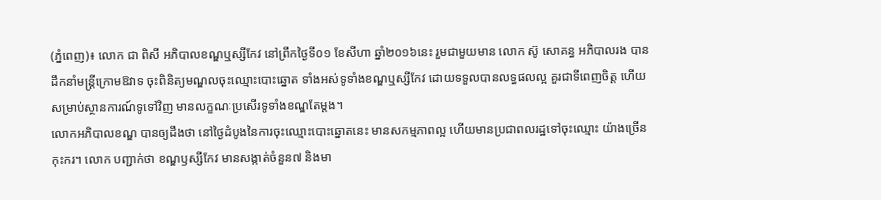(ភ្នំពេញ)៖ លោក ជា ពិសី អភិបាលខណ្ឌឬស្សីកែវ នៅព្រឹកថ្ងៃទី០១ ខែសីហា ឆ្នាំ២០១៦នេះ រួមជាមួយមាន លោក ស៊ូ សោគន្ធ អភិបាលរង បានដឹកនាំមន្ដ្រីក្រោមឱវាទ ចុះពិនិត្យមណ្ឌលចុះឈ្មោះបោះឆ្នោត ទាំងអស់ទូទាំងខណ្ឌឬស្សីកែវ ដោយទទួលបានលទ្ធផលល្អ គួរជាទីពេញចិត្ត ហើយសម្រាប់ស្ថានការណ៍ទូទៅវិញ មានលក្ខណៈប្រសើរទូទាំងខណ្ឌតែម្តង។
លោកអភិបាលខណ្ឌ បានឲ្យដឹងថា នៅថ្ងៃដំបូងនៃការចុះឈ្មោះបោះឆ្នោតនេះ មានសកម្មភាពល្អ ហើយមានប្រជាពលរដ្ឋទៅចុះឈ្មោះ យ៉ាងច្រើនកុះករ។ លោក បញ្ជាក់ថា ខណ្ឌឫស្សីកែវ មានសង្កាត់ចំនួន៧ និងមា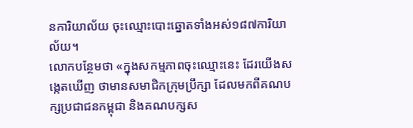នការិយាល័យ ចុះឈ្មោះបោះឆ្នោតទាំងអស់១៨៧ការិយាល័យ។
លោកបន្ថែមថា «ក្នុងសកម្មភាពចុះឈ្មោះនេះ ដែរយើងសង្កេតឃើញ ថាមានសមាជិកក្រុមប្រឹក្សា ដែលមកពីគណបក្សប្រជាជនកម្ពុជា និងគណបក្សស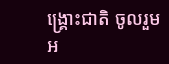ង្គ្រោះជាតិ ចូលរួមអ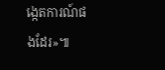ង្កេតការណ៍ផងដែរ»៕